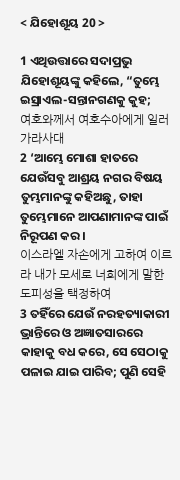< ଯିହୋଶୂୟ 20 >

1 ଏଥିଉତ୍ତାରେ ସଦାପ୍ରଭୁ ଯିହୋଶୂୟଙ୍କୁ କହିଲେ, “ତୁମ୍ଭେ ଇସ୍ରାଏଲ-ସନ୍ତାନଗଣକୁ କୁହ;
여호와께서 여호수아에게 일러 가라사대
2 ‘ଆମ୍ଭେ ମୋଶା ହାତରେ ଯେଉଁସବୁ ଆଶ୍ରୟ ନଗର ବିଷୟ ତୁମ୍ଭମାନଙ୍କୁ କହିଅଛୁ, ତାହା ତୁମ୍ଭେମାନେ ଆପଣାମାନଙ୍କ ପାଇଁ ନିରୂପଣ କର।
이스라엘 자손에게 고하여 이르라 내가 모세로 너희에게 말한 도피성을 택정하여
3 ତହିଁରେ ଯେଉଁ ନରହତ୍ୟାକାରୀ ଭ୍ରାନ୍ତିରେ ଓ ଅଜ୍ଞାତସାରରେ କାହାକୁ ବଧ କରେ, ସେ ସେଠାକୁ ପଳାଇ ଯାଇ ପାରିବ; ପୁଣି ସେହି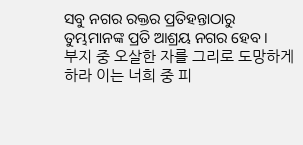ସବୁ ନଗର ରକ୍ତର ପ୍ରତିହନ୍ତାଠାରୁ ତୁମ୍ଭମାନଙ୍କ ପ୍ରତି ଆଶ୍ରୟ ନଗର ହେବ।
부지 중 오살한 자를 그리로 도망하게 하라 이는 너희 중 피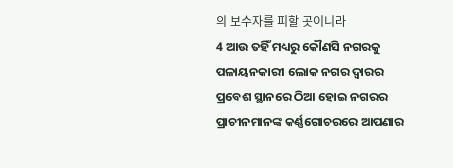의 보수자를 피할 곳이니라
4 ଆଉ ତହିଁ ମଧ୍ୟରୁ କୌଣସି ନଗରକୁ ପଳାୟନକାରୀ ଲୋକ ନଗର ଦ୍ୱାରର ପ୍ରବେଶ ସ୍ଥାନରେ ଠିଆ ହୋଇ ନଗରର ପ୍ରାଚୀନମାନଙ୍କ କର୍ଣ୍ଣଗୋଚରରେ ଆପଣାର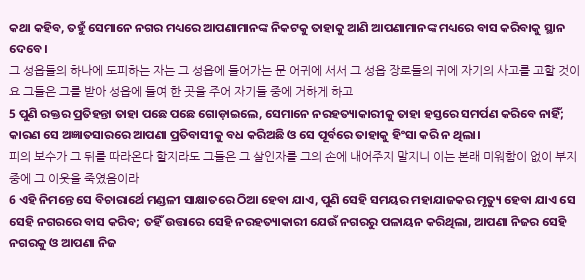କଥା କହିବ, ତହୁଁ ସେମାନେ ନଗର ମଧ୍ୟରେ ଆପଣାମାନଙ୍କ ନିକଟକୁ ତାହାକୁ ଆଣି ଆପଣାମାନଙ୍କ ମଧ୍ୟରେ ବାସ କରିବାକୁ ସ୍ଥାନ ଦେବେ।
그 성읍들의 하나에 도피하는 자는 그 성읍에 들어가는 문 어귀에 서서 그 성읍 장로들의 귀에 자기의 사고를 고할 것이요 그들은 그를 받아 성읍에 들여 한 곳을 주어 자기들 중에 거하게 하고
5 ପୁଣି ରକ୍ତର ପ୍ରତିହନ୍ତା ତାହା ପଛେ ପଛେ ଗୋଡ଼ାଇଲେ, ସେମାନେ ନରହତ୍ୟାକାରୀକୁ ତାହା ହସ୍ତରେ ସମର୍ପଣ କରିବେ ନାହିଁ; କାରଣ ସେ ଅଜ୍ଞାତସାରରେ ଆପଣା ପ୍ରତିବାସୀକୁ ବଧ କରିଅଛି ଓ ସେ ପୂର୍ବରେ ତାହାକୁ ହିଂସା କରି ନ ଥିଲା।
피의 보수가 그 뒤를 따라온다 할지라도 그들은 그 살인자를 그의 손에 내어주지 말지니 이는 본래 미워함이 없이 부지 중에 그 이웃을 죽였음이라
6 ଏହି ନିମନ୍ତେ ସେ ବିଚାରାର୍ଥେ ମଣ୍ଡଳୀ ସାକ୍ଷାତରେ ଠିଆ ହେବା ଯାଏ, ପୁଣି ସେହି ସମୟର ମହାଯାଜକର ମୃତ୍ୟୁ ହେବା ଯାଏ ସେ ସେହି ନଗରରେ ବାସ କରିବ; ତହିଁ ଉତ୍ତାରେ ସେହି ନରହତ୍ୟାକାରୀ ଯେଉଁ ନଗରରୁ ପଳାୟନ କରିଥିଲା, ଆପଣା ନିଜର ସେହି ନଗରକୁ ଓ ଆପଣା ନିଜ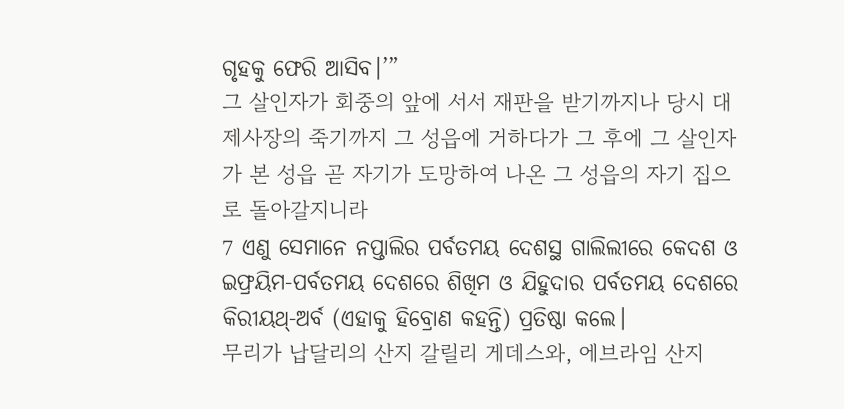ଗୃହକୁ ଫେରି ଆସିବ।’”
그 살인자가 회중의 앞에 서서 재판을 받기까지나 당시 대제사장의 죽기까지 그 성읍에 거하다가 그 후에 그 살인자가 본 성읍 곧 자기가 도망하여 나온 그 성읍의 자기 집으로 돌아갈지니라
7 ଏଣୁ ସେମାନେ ନପ୍ତାଲିର ପର୍ବତମୟ ଦେଶସ୍ଥ ଗାଲିଲୀରେ କେଦଶ ଓ ଇଫ୍ରୟିମ-ପର୍ବତମୟ ଦେଶରେ ଶିଖିମ ଓ ଯିହୁଦାର ପର୍ବତମୟ ଦେଶରେ କିରୀୟଥ୍‍-ଅର୍ବ (ଏହାକୁ ହିବ୍ରୋଣ କହନ୍ତି) ପ୍ରତିଷ୍ଠା କଲେ।
무리가 납달리의 산지 갈릴리 게데스와, 에브라임 산지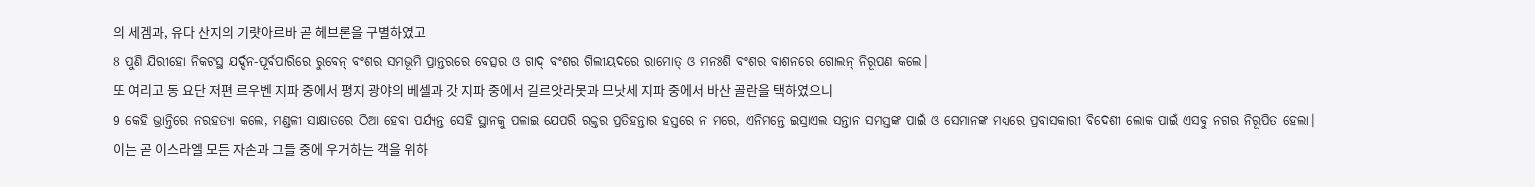의 세겜과, 유다 산지의 기럇아르바 곧 헤브론을 구별하였고
8 ପୁଣି ଯିରୀହୋ ନିକଟସ୍ଥ ଯର୍ଦ୍ଦନ-ପୂର୍ବପାରିରେ ରୁବେନ୍‍ ବଂଶର ସମଭୂମି ପ୍ରାନ୍ତରରେ ବେତ୍ସର ଓ ଗାଦ୍‍ ବଂଶର ଗିଲୀୟଦରେ ରାମୋତ୍‍ ଓ ମନଃଶି ବଂଶର ବାଶନରେ ଗୋଲନ୍‍ ନିରୂପଣ କଲେ।
또 여리고 동 요단 저편 르우벤 지파 중에서 평지 광야의 베셀과 갓 지파 중에서 길르앗라못과 므낫세 지파 중에서 바산 골란을 택하였으니
9 କେହି ଭ୍ରାନ୍ତିରେ ନରହତ୍ୟା କଲେ, ମଣ୍ଡଳୀ ସାକ୍ଷାତରେ ଠିଆ ହେବା ପର୍ଯ୍ୟନ୍ତ ସେହି ସ୍ଥାନକୁ ପଳାଇ ଯେପରି ରକ୍ତର ପ୍ରତିହନ୍ତାର ହସ୍ତରେ ନ ମରେ, ଏନିମନ୍ତେ ଇସ୍ରାଏଲ ସନ୍ତାନ ସମସ୍ତଙ୍କ ପାଇଁ ଓ ସେମାନଙ୍କ ମଧ୍ୟରେ ପ୍ରବାସକାରୀ ବିଦେଶୀ ଲୋକ ପାଇଁ ଏସବୁ ନଗର ନିରୂପିତ ହେଲା।
이는 곧 이스라엘 모든 자손과 그들 중에 우거하는 객을 위하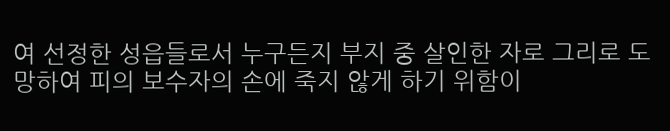여 선정한 성읍들로서 누구든지 부지 중 살인한 자로 그리로 도망하여 피의 보수자의 손에 죽지 않게 하기 위함이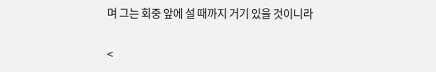며 그는 회중 앞에 설 때까지 거기 있을 것이니라

<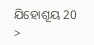ଯିହୋଶୂୟ 20 >